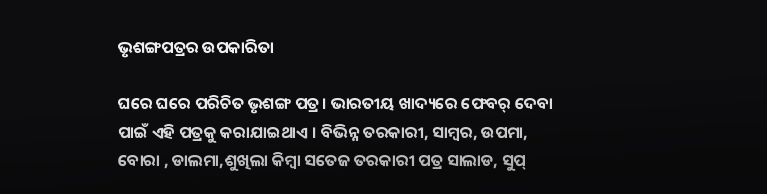ଭୃଶଙ୍ଗପତ୍ରର ଉପକାରିତା

ଘରେ ଘରେ ପରିଚିତ ଭୃଶଙ୍ଗ ପତ୍ର। ଭାରତୀୟ ଖାଦ୍ୟରେ ଫେବର୍ ଦେବା ପାଇଁ ଏହି ପତ୍ରକୁ କରାଯାଇଥାଏ । ବିଭିନ୍ନ ତରକାରୀ, ସାମ୍ବର, ଉପମା, ବୋରା , ଡାଲମା,ଶୁଖିଲା କିମ୍ବା ସତେଜ ତରକାରୀ ପତ୍ର ସାଲାଡ, ସୁପ୍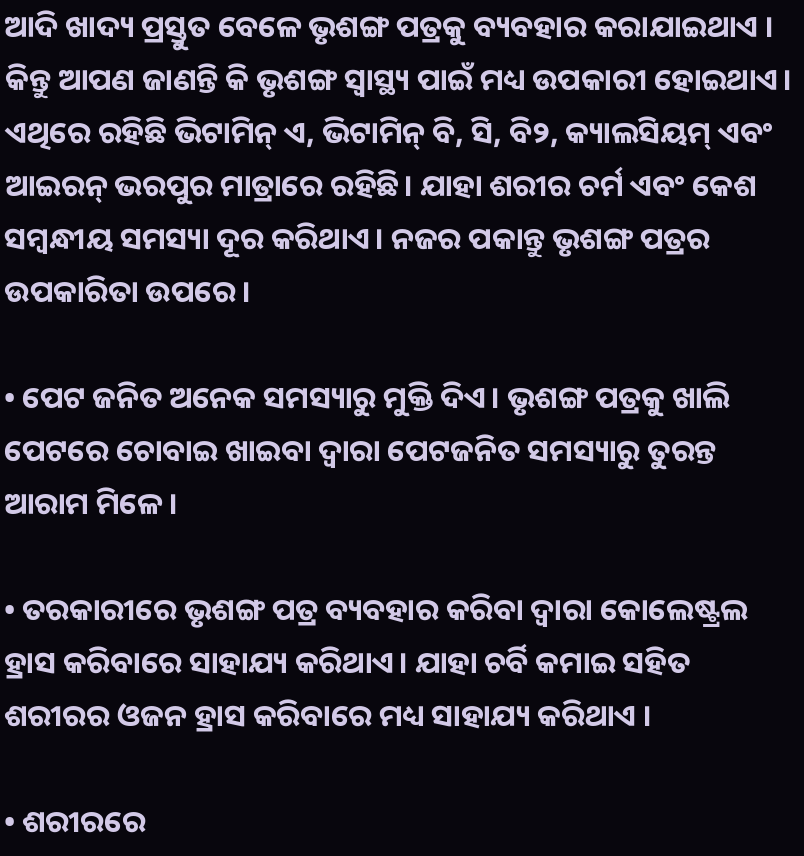ଆଦି ଖାଦ୍ୟ ପ୍ରସ୍ତୁତ ବେଳେ ଭୃଶଙ୍ଗ ପତ୍ରକୁ ବ୍ୟବହାର କରାଯାଇଥାଏ । କିନ୍ତୁ ଆପଣ ଜାଣନ୍ତି କି ଭୃଶଙ୍ଗ ସ୍ୱାସ୍ଥ୍ୟ ପାଇଁ ମଧ୍ୟ ଉପକାରୀ ହୋଇଥାଏ। ଏଥିରେ ରହିଛି ଭିଟାମିନ୍ ଏ, ଭିଟାମିନ୍ ବି, ସି, ବି୨, କ୍ୟାଲସିୟମ୍ ଏବଂ ଆଇରନ୍ ଭରପୁର ମାତ୍ରାରେ ରହିଛି। ଯାହା ଶରୀର ଚର୍ମ ଏବଂ କେଶ ସମ୍ବନ୍ଧୀୟ ସମସ୍ୟା ଦୂର କରିଥାଏ। ନଜର ପକାନ୍ତୁ ଭୃଶଙ୍ଗ ପତ୍ରର ଉପକାରିତା ଉପରେ।

• ପେଟ ଜନିତ ଅନେକ ସମସ୍ୟାରୁ ମୁକ୍ତି ଦିଏ। ଭୃଶଙ୍ଗ ପତ୍ରକୁ ଖାଲି ପେଟରେ ଚୋବାଇ ଖାଇବା ଦ୍ବାରା ପେଟଜନିତ ସମସ୍ୟାରୁ ତୁରନ୍ତ ଆରାମ ମିଳେ ।

• ତରକାରୀରେ ଭୃଶଙ୍ଗ ପତ୍ର ବ୍ୟବହାର କରିବା ଦ୍ୱାରା କୋଲେଷ୍ଟ୍ରଲ ହ୍ରାସ କରିବାରେ ସାହାଯ୍ୟ କରିଥାଏ। ଯାହା ଚର୍ବି କମାଇ ସହିତ ଶରୀରର ଓଜନ ହ୍ରାସ କରିବାରେ ମଧ୍ୟ ସାହାଯ୍ୟ କରିଥାଏ ।

• ଶରୀରରେ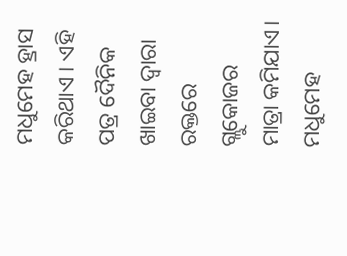ମଧୁମେହ ହ୍ରାସ କରିଥାଏ । ଏହି ପତ୍ର ଦୈନିକ ଖାଇବା ଦ୍ୱାରା ରକ୍ତରେ ଗ୍ଲୁକୋଜର ମାତ୍ରା କମିଯାଏ। ମଧୁମେହ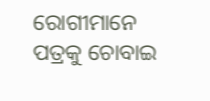ରୋଗୀମାନେ ପତ୍ରକୁ ଚୋବାଇ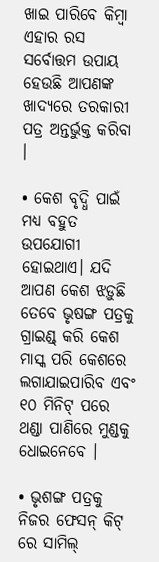ଖାଇ ପାରିବେ କିମ୍ବା ଏହାର ରସ ସର୍ବୋତ୍ତମ ଉପାୟ ହେଉଛି ଆପଣଙ୍କ ଖାଦ୍ୟରେ ତରକାରୀ ପତ୍ର ଅନ୍ତର୍ଭୁକ୍ତ କରିବା ।

• କେଶ ବୃଦ୍ଧି ପାଇଁ ମଧ୍ୟ ବହୁତ ଉପଯୋଗୀ ହୋଇଥାଏ। ଯଦି ଆପଣ କେଶ ଝଡ଼ୁଛି ତେବେ ଭୃଷଙ୍ଗ ପତ୍ରକୁ ଗ୍ରାଇଣ୍ଡ୍ କରି କେଶ ମାସ୍କ ପରି କେଶରେ ଲଗାଯାଇପାରିବ ଏବଂ ୧୦ ମିନିଟ୍ ପରେ ଥଣ୍ଡା ପାଣିରେ ମୁଣ୍ଡକୁ ଧୋଇନେବେ ।

• ଭୃଶଙ୍ଗ ପତ୍ରକୁ ନିଜର ଫେସନ୍ କିଟ୍ ରେ ସାମିଲ୍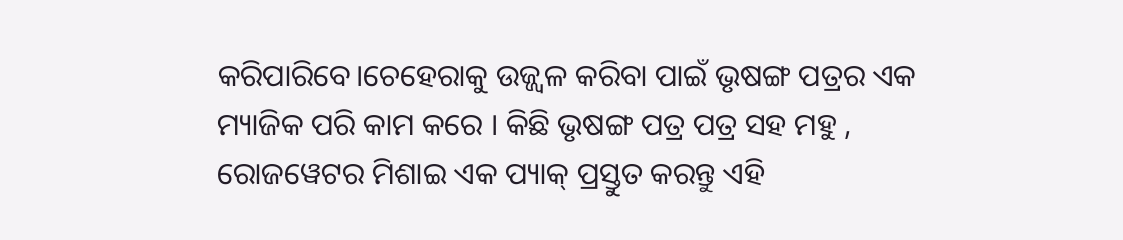କରିପାରିବେ।ଚେହେରାକୁ ଉଜ୍ଜ୍ୱଳ କରିବା ପାଇଁ ଭୃଷଙ୍ଗ ପତ୍ରର ଏକ ମ୍ୟାଜିକ ପରି କାମ କରେ । କିଛି ଭୃଷଙ୍ଗ ପତ୍ର ପତ୍ର ସହ ମହୁ , ରୋଜୱେଟର ମିଶାଇ ଏକ ପ୍ୟାକ୍ ପ୍ରସ୍ତୁତ କରନ୍ତୁ ଏହି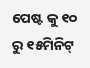ପେଷ୍ଟ କୁ ୧୦ ରୁ ୧୫ମିନିଟ୍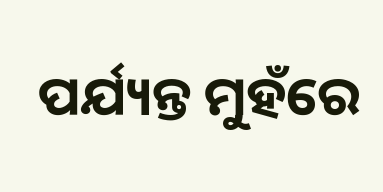ପର୍ଯ୍ୟନ୍ତ ମୁହଁରେ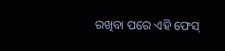ରଖିବା ପରେ ଏହି ଫେସ୍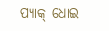ପ୍ୟାକ୍ ଧୋଇ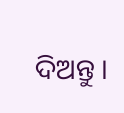ଦିଅନ୍ତୁ ।